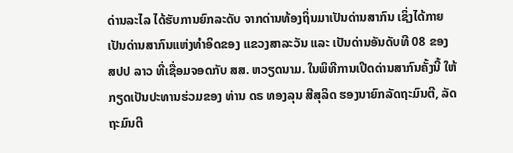ດ່ານລະໄລ ໄດ້ຮັບການຍົກລະດັບ ຈາກດ່ານທ້ອງຖິ່ນມາເປັນດ່ານສາກົນ ເຊິ່ງໄດ້ກາຍເປັນດ່ານສາກົນແຫ່ງທຳອິດຂອງ ແຂວງສາລະວັນ ແລະ ເປັນດ່ານອັນດັບທີ 08 ຂອງ ສປປ ລາວ ທີ່ເຊື່ອມຈອດກັບ ສສ. ຫວຽດນາມ. ໃນພິທີການເປີດດ່ານສາກົນຄັ້ງນີ້ ໃຫ້ກຽດເປັນປະທານຮ່ວມຂອງ ທ່ານ ດຣ ທອງລຸນ ສີສຸລິດ ຮອງນາຍົກລັດຖະມົນຕີ, ລັດຖະມົນຕີ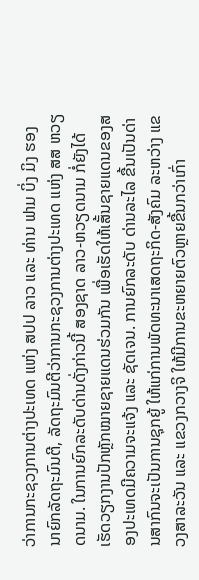ວ່າການກະຊວງການຕ່າງປະເທດ ແຫ່ງ ສປປ ລາວ ແລະ ທ່ານ ຟາມ ບິ່ງ ມິງ ຮອງນາຍົກລັດຖະມົນຕີ, ລັດຖະມົນຕີວ່າການກະຊວງການຕ່າງປະເທດ ແຫ່ງ ສສ ຫວຽດນາມ. ໃນການຍົກລະດັບດ່ານດັ່ງກ່າວນີ້ ສອງຊາດ ລາວ-ຫວຽດນາມ ກໍ່ຍັງໄດ້ເຮັດວຽກງານປັກຫຼັກໝາຍຊາຍແດນຮ່ວມກັນ ເພື່ອເຮັດໃຫ້ເສັ້ນຊາຍແດນຂອງສອງປະເທດມີຄວາມຈະແຈ້ງ ແລະ ຊັດເຈນ. ການຍົກລະດັບ ດ່ານລະໄລ ຂື້ນເປັນດ່ານສາກົນຈະເປັນການຊຸກຍູ້ ໃຫ້ແກ່ການພັດທະນາເສດຖະກິດ-ສັງຄົມ ລະຫວ່າງ ແຂວງສາລະວັນ ແລະ ແຂວງກວາງຈິ ໃຫ້ມີການຂະຫຍາຍຕົວຫຼາຍຂື້ນກວ່າເກົ່າ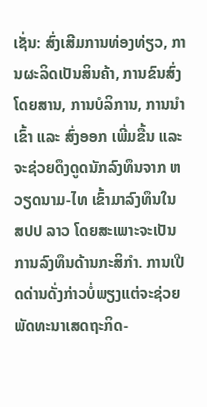ເຊັ່ນ: ສົ່ງເສີມການທ່ອງທ່ຽວ, ການຜະລິດເປັນສິນຄ້າ, ການຂົນສົ່ງໂດຍສານ, ການບໍລິການ, ການນຳເຂົ້າ ແລະ ສົ່ງອອກ ເພີ່ມຂື້ນ ແລະ ຈະຊ່ວຍດຶງດູດນັກລົງທຶນຈາກ ຫວຽດນາມ-ໄທ ເຂົ້າມາລົງທຶນໃນ ສປປ ລາວ ໂດຍສະເພາະຈະເປັນການລົງທຶນດ້ານກະສິກຳ. ການເປີດດ່ານດັ່ງກ່າວບໍ່ພຽງແຕ່ຈະຊ່ວຍພັດທະນາເສດຖະກິດ-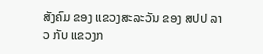ສັງຄົມ ຂອງ ແຂວງສະລະວັນ ຂອງ ສປປ ລາວ ກັບ ແຂວງກ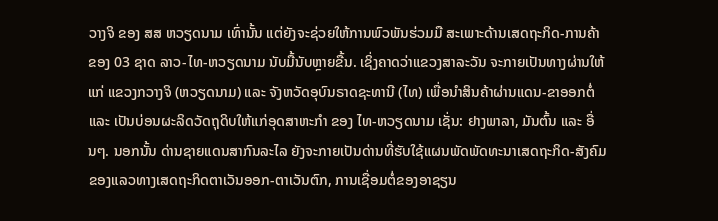ວາງຈິ ຂອງ ສສ ຫວຽດນາມ ເທົ່ານັ້ນ ແຕ່ຍັງຈະຊ່ວຍໃຫ້ການພົວພັນຮ່ວມມື ສະເພາະດ້ານເສດຖະກິດ-ການຄ້າ ຂອງ 03 ຊາດ ລາວ-ໄທ-ຫວຽດນາມ ນັບມື້ນັບຫຼາຍຂື້ນ. ເຊິ່ງຄາດວ່າແຂວງສາລະວັນ ຈະກາຍເປັນທາງຜ່ານໃຫ້ແກ່ ແຂວງກວາງຈິ (ຫວຽດນາມ) ແລະ ຈັງຫວັດອຸບົນຣາດຊະທານີ (ໄທ) ເພື່ອນຳສິນຄ້າຜ່ານແດນ-ຂາອອກຕໍ່ ແລະ ເປັນບ່ອນຜະລິດວັດຖຸດິບໃຫ້ແກ່ອຸດສາຫະກຳ ຂອງ ໄທ-ຫວຽດນາມ ເຊັ່ນ: ຢາງພາລາ, ມັນຕົ້ນ ແລະ ອື່ນໆ. ນອກນັ້ນ ດ່ານຊາຍແດນສາກົນລະໄລ ຍັງຈະກາຍເປັນດ່ານທີ່ຮັບໃຊ້ແຜນພັດພັດທະນາເສດຖະກິດ-ສັງຄົມ ຂອງແລວທາງເສດຖະກິດຕາເວັນອອກ-ຕາເວັນຕົກ, ການເຊື່ອມຕໍ່ຂອງອາຊຽນ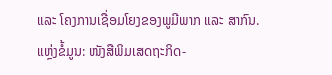ແລະ ໂຄງການເຊື່ອມໂຍງຂອງພູມີພາກ ແລະ ສາກົນ.
ແຫຼ່ງຂໍ້ມູນ: ໜັງສືພິມເສດຖະກິດ-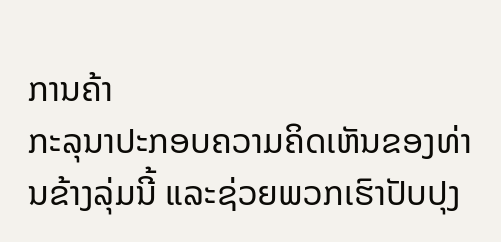ການຄ້າ
ກະລຸນາປະກອບຄວາມຄິດເຫັນຂອງທ່ານຂ້າງລຸ່ມນີ້ ແລະຊ່ວຍພວກເຮົາປັບປຸງ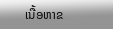ເນື້ອຫາຂ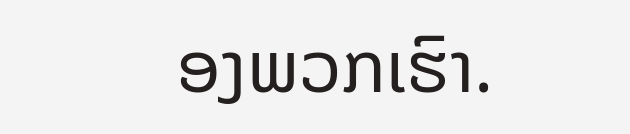ອງພວກເຮົາ.